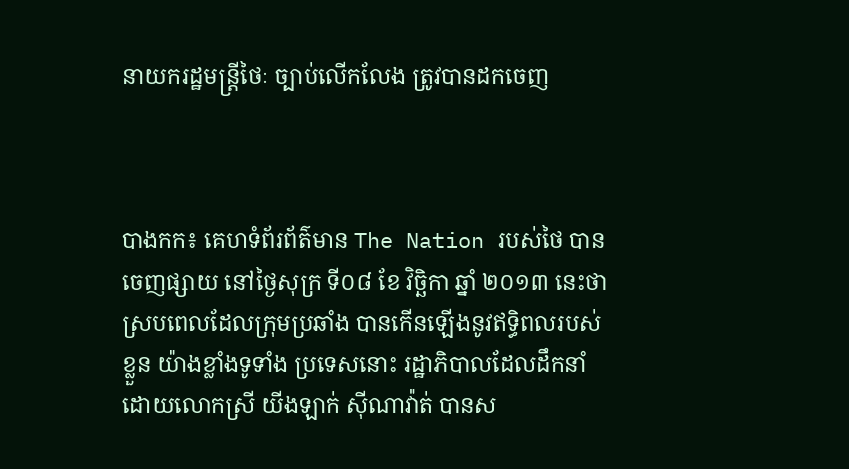នាយករដ្ឋមន្ត្រីថៃៈ ច្បាប់លើកលែង ត្រូវបានដកចេញ



បាងកក៖ គេហទំព័រព័ត៌មាន The Nation របស់ថៃ បានចេញផ្សាយ នៅថ្ងៃសុក្រ ទី០៨ ខែ វិច្ឆិកា ឆ្នាំ ២០១៣ នេះថា ស្របពេលដែលក្រុមប្រឆាំង បានកើនឡើងនូវឥទ្ធិពលរបស់ខ្លួន យ៉ាងខ្លាំងទូទាំង ប្រទេសនោះ រដ្ឋាភិបាលដែលដឹកនាំ
ដោយលោកស្រី យីងឡាក់ ស៊ីណាវ៉ាត់ បានស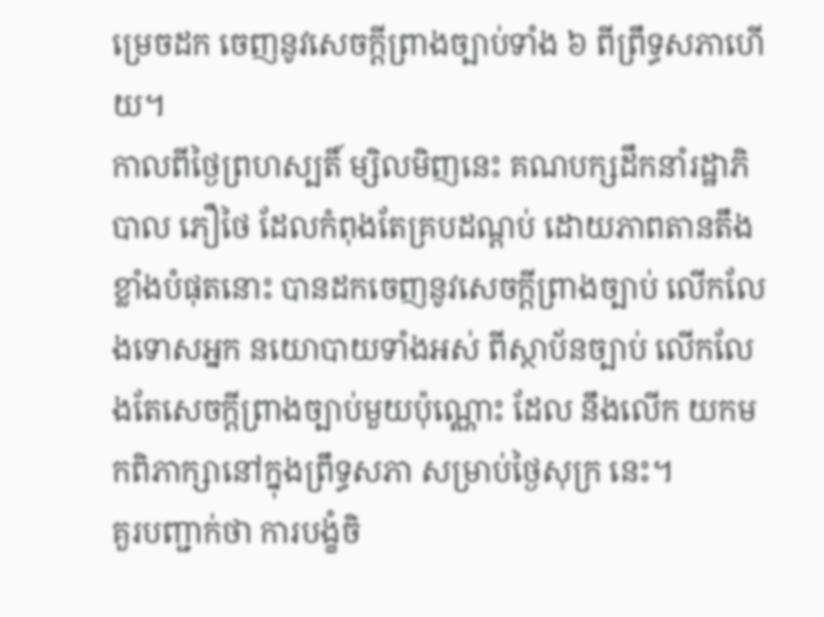ម្រេចដក ចេញនូវសេចក្តីព្រាងច្បាប់ទាំង ៦ ពីព្រឹទ្ធសភាហើយ។
កាលពីថ្ងៃព្រហស្បតិ៍ ម្សិលមិញនេះ គណបក្សដឹកនាំរដ្ឋាភិបាល ភឿថៃ ដែលកំពុងតែគ្របដណ្តប់ ដោយភាពតានតឹងខ្លាំងបំផុតនោះ បានដកចេញនូវសេចក្តីព្រាងច្បាប់ លើកលែងទោសអ្នក នយោបាយទាំងអស់ ពីស្ថាប័នច្បាប់ លើកលែងតែសេចក្តីព្រាងច្បាប់មួយប៉ុណ្ណោះ ដែល នឹងលើក យកមកពិភាក្សានៅក្នុងព្រឹទ្ធសភា សម្រាប់ថ្ងៃសុក្រ នេះ។
គួរបញ្ជាក់ថា ការបង្ខំចិ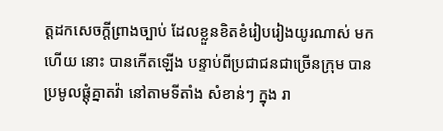ត្តដកសេចក្តីព្រាងច្បាប់ ដែលខ្លួនខិតខំរៀបរៀងយូរណាស់ មកហើយ នោះ បានកើតឡើង បន្ទាប់ពីប្រជាជនជាច្រើនក្រុម បានប្រមូលផ្តុំគ្នាតវ៉ា នៅតាមទីតាំង សំខាន់ៗ ក្នុង រា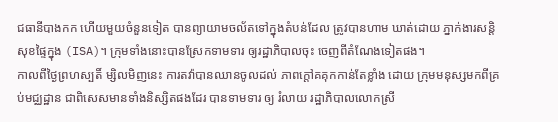ជធានីបាងកក ហើយមួយចំនួនទៀត បានព្យាយាមចល័តទៅក្នុងតំបន់ដែល ត្រូវបានហាម ឃាត់ដោយ ភ្នាក់ងារសន្តិសុខផ្ទៃក្នុង (ISA)។ ក្រុមទាំងនោះបានស្រែកទាមទារ ឲ្យរដ្ឋាភិបាលចុះ ចេញពីតំណែងទៀតផង។
កាលពីថ្ងៃព្រហស្បតិ៍ ម្សិលមិញនេះ ការតវ៉ាបានឈានចូលដល់ ភាពក្តៅគគុកកាន់តែខ្លាំង ដោយ ក្រុមមនុស្សមកពីគ្រប់មជ្ឈដ្ឋាន ជាពិសេសមានទាំងនិស្សិតផងដែរ បានទាមទារ ឲ្យ រំលាយ រដ្ឋាភិបាលលោកស្រី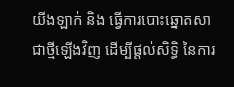យីងឡាក់ និង ធ្វើការបោះឆ្នោតសាជាថ្មីឡើងវិញ ដើម្បីផ្តល់សិទ្ធិ នៃការ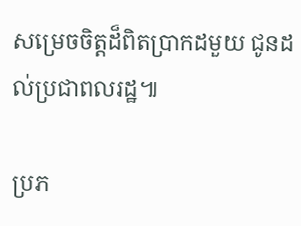សម្រេចចិត្តដ៏ពិតប្រាកដមួយ ជូនដល់ប្រជាពលរដ្ឋ៕

ប្រភ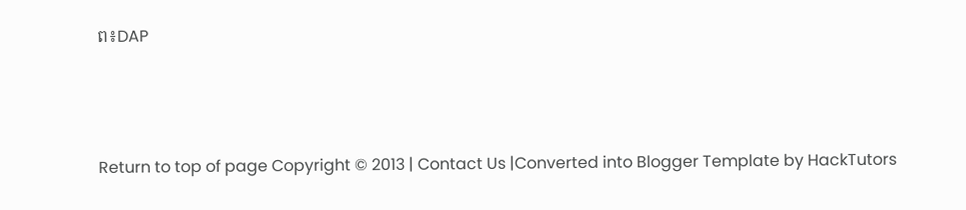ព៖DAP



Return to top of page Copyright © 2013 | Contact Us |Converted into Blogger Template by HackTutors